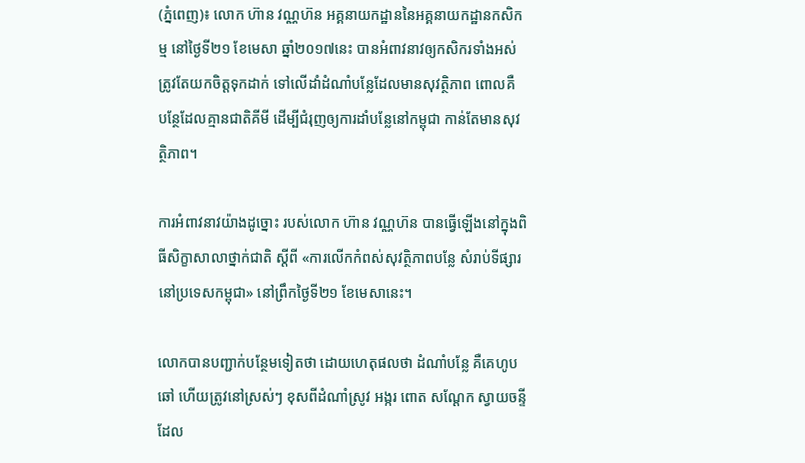(ភ្នំពេញ)៖ លោក ហ៊ាន វណ្ណហ៊ន អគ្គនាយកដ្ឋាននៃអគ្គនាយកដ្ឋានកសិកម្ម នៅថ្ងៃទី២១ ខែមេសា ឆ្នាំ២០១៧នេះ បានអំពាវនាវឲ្យកសិករទាំងអស់ ត្រូវតែយកចិត្តទុកដាក់ ទៅលើដាំដំណាំបន្លែដែលមានសុវត្ថិភាព ពោលគឺ បន្ថែដែលគ្មានជាតិគីមី ដើម្បីជំរុញឲ្យការដាំបន្លែនៅកម្ពុជា កាន់តែមានសុវត្ថិភាព។

ការអំពាវនាវយ៉ាងដូច្នោះ របស់លោក ហ៊ាន វណ្ណហ៊ន បានធ្វើឡើងនៅក្នុងពិធីសិក្ខាសាលាថ្នាក់ជាតិ ស្តីពី «ការលើកកំពស់សុវត្ថិភាពបន្លែ សំរាប់ទីផ្សារនៅប្រទេសកម្ពុជា» នៅព្រឹកថ្ងៃទី២១ ខែមេសានេះ។

លោកបានបញ្ជាក់បន្ថែមទៀតថា ដោយហេតុផលថា ដំណាំបន្លែ គឺគេហូបឆៅ ហើយត្រូវនៅស្រស់ៗ ខុសពីដំណាំស្រូវ អង្ករ ពោត សណ្ដែក ស្វាយចន្ទី ដែល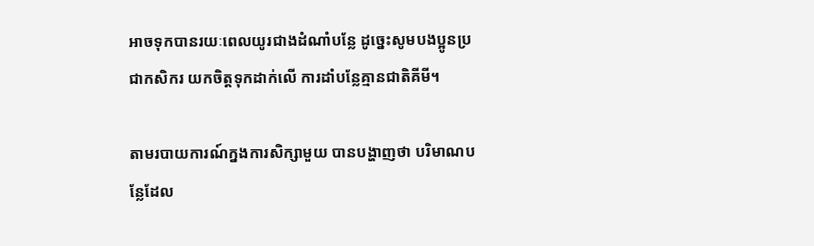អាចទុកបានរយៈពេលយូរជាងដំណាំបន្លែ ដូច្នេះសូមបងប្អូនប្រជាកសិករ យកចិត្តទុកដាក់លើ ការដាំបន្លែគ្មានជាតិគីមី។

តាមរបាយការណ៍ក្នងការសិក្សាមួយ បានបង្ហាញថា បរិមាណបន្លែដែល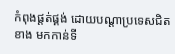កំពុងផ្ដត់ផ្គង់ ដោយបណ្ដាប្រទេសជិតខាង មកកាន់ទី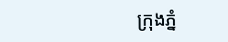ក្រុងភ្នំ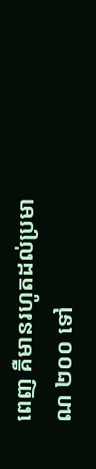ពេញ គឺមានរហូតដល់ប្រមាណ ២០០ ទៅ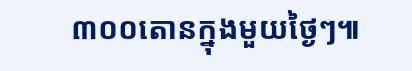៣០០តោនក្នុងមួយថ្ងៃៗ៕